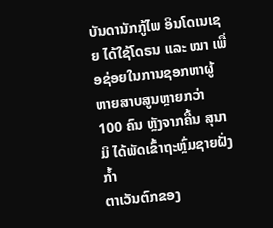ບັນດານັກກູ້ໄພ ອິນໂດເນເຊຍ ໄດ້ໃຊ້ໂດຣນ ແລະ ໝາ ເພື່ອຊ່ອຍໃນການຊອກຫາຜູ້
ຫາຍສາບສູນຫຼາຍກວ່າ 100 ຄົນ ຫຼັງຈາກຄື້ນ ສຸນາມິ ໄດ້ພັດເຂົ້າຖະຫຼົ່ມຊາຍຝັ່ງກ້ຳ
ຕາເວັນຕົກຂອງ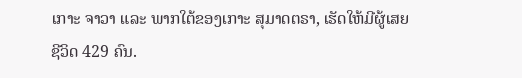ເກາະ ຈາວາ ແລະ ພາກໃຕ້ຂອງເກາະ ສຸມາດຕຣາ, ເຮັດໃຫ້ມີຜູ້ເສຍ
ຊີວິດ 429 ຄົນ.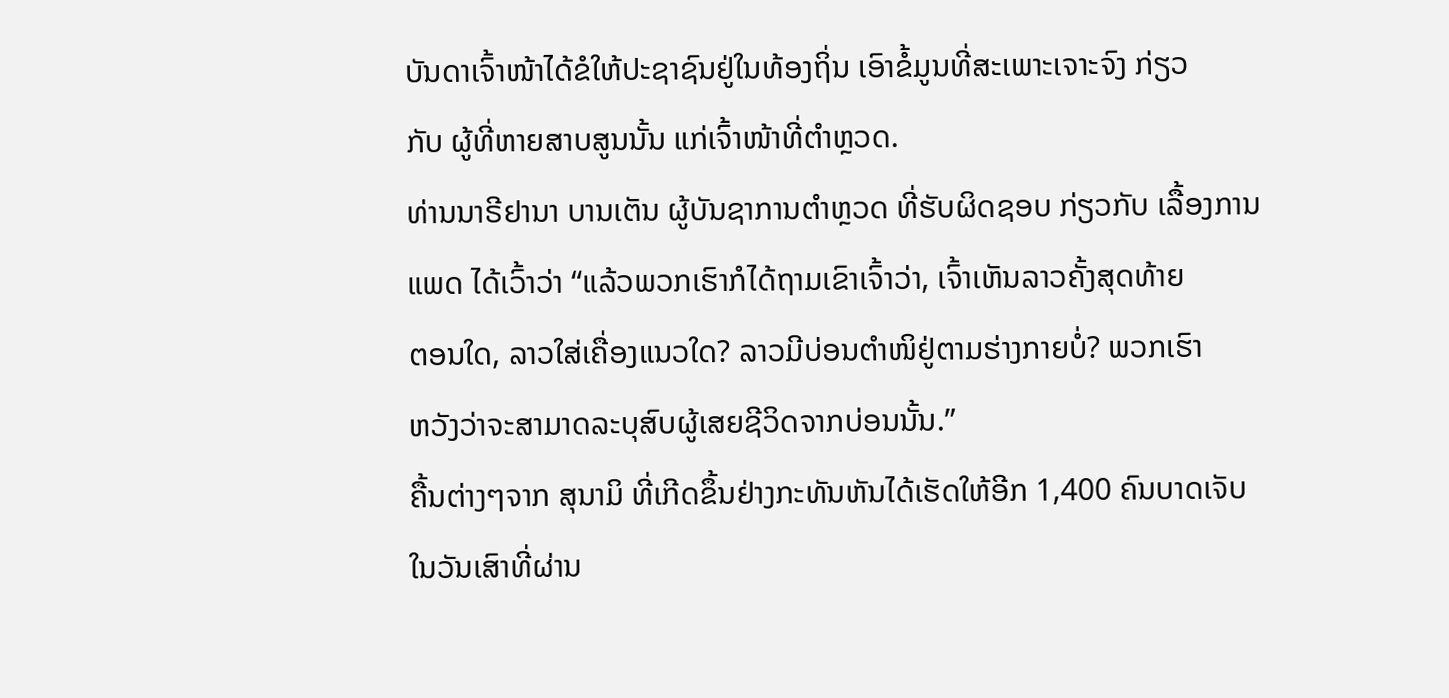ບັນດາເຈົ້າໜ້າໄດ້ຂໍໃຫ້ປະຊາຊົນຢູ່ໃນທ້ອງຖິ່ນ ເອົາຂໍ້ມູນທີ່ສະເພາະເຈາະຈົງ ກ່ຽວ
ກັບ ຜູ້ທີ່ຫາຍສາບສູນນັ້ນ ແກ່ເຈົ້າໜ້າທີ່ຕຳຫຼວດ.
ທ່ານນາຣີຢານາ ບານເຕັນ ຜູ້ບັນຊາການຕຳຫຼວດ ທີ່ຮັບຜິດຊອບ ກ່ຽວກັບ ເລື້ອງການ
ແພດ ໄດ້ເວົ້າວ່າ “ແລ້ວພວກເຮົາກໍໄດ້ຖາມເຂົາເຈົ້າວ່າ, ເຈົ້າເຫັນລາວຄັ້ງສຸດທ້າຍ
ຕອນໃດ, ລາວໃສ່ເຄື່ອງແນວໃດ? ລາວມີບ່ອນຕຳໜິຢູ່ຕາມຮ່າງກາຍບໍ່? ພວກເຮົາ
ຫວັງວ່າຈະສາມາດລະບຸສົບຜູ້ເສຍຊີວິດຈາກບ່ອນນັ້ນ.”
ຄື້ນຕ່າງໆຈາກ ສຸນາມິ ທີ່ເກີດຂຶ້ນຢ່າງກະທັນຫັນໄດ້ເຮັດໃຫ້ອີກ 1,400 ຄົນບາດເຈັບ
ໃນວັນເສົາທີ່ຜ່ານ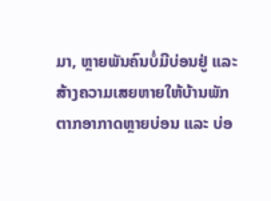ມາ, ຫຼາຍພັນຄົນບໍ່ມີບ່ອນຢູ່ ແລະ ສ້າງຄວາມເສຍຫາຍໃຫ້ບ້ານພັກ
ຕາກອາກາດຫຼາຍບ່ອນ ແລະ ບ່ອ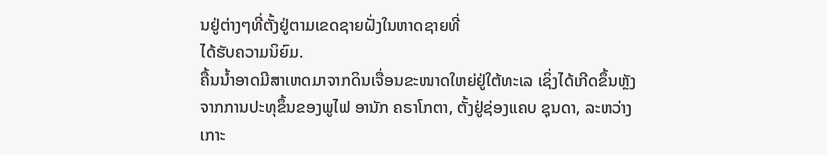ນຢູ່ຕ່າງໆທີ່ຕັ້ງຢູ່ຕາມເຂດຊາຍຝັ່ງໃນຫາດຊາຍທີ່
ໄດ້ຮັບຄວາມນິຍົມ.
ຄື້ນນ້ຳອາດມີສາເຫດມາຈາກດິນເຈື່ອນຂະໜາດໃຫຍ່ຢູ່ໃຕ້ທະເລ ເຊິ່ງໄດ້ເກີດຂຶ້ນຫຼັງ
ຈາກການປະທຸຂຶ້ນຂອງພູໄຟ ອານັກ ຄຣາໂກຕາ, ຕັ້ງຢູ່ຊ່ອງແຄບ ຊຸນດາ, ລະຫວ່າງ
ເກາະ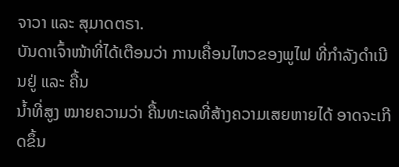ຈາວາ ແລະ ສຸມາດຕຣາ.
ບັນດາເຈົ້າໜ້າທີ່ໄດ້ເຕືອນວ່າ ການເຄື່ອນໄຫວຂອງພູໄຟ ທີ່ກຳລັງດຳເນີນຢູ່ ແລະ ຄື້ນ
ນ້ຳທີ່ສູງ ໝາຍຄວາມວ່າ ຄື້ນທະເລທີ່ສ້າງຄວາມເສຍຫາຍໄດ້ ອາດຈະເກີດຂຶ້ນ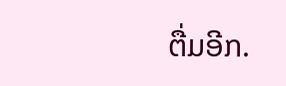ຕື່ມອີກ.